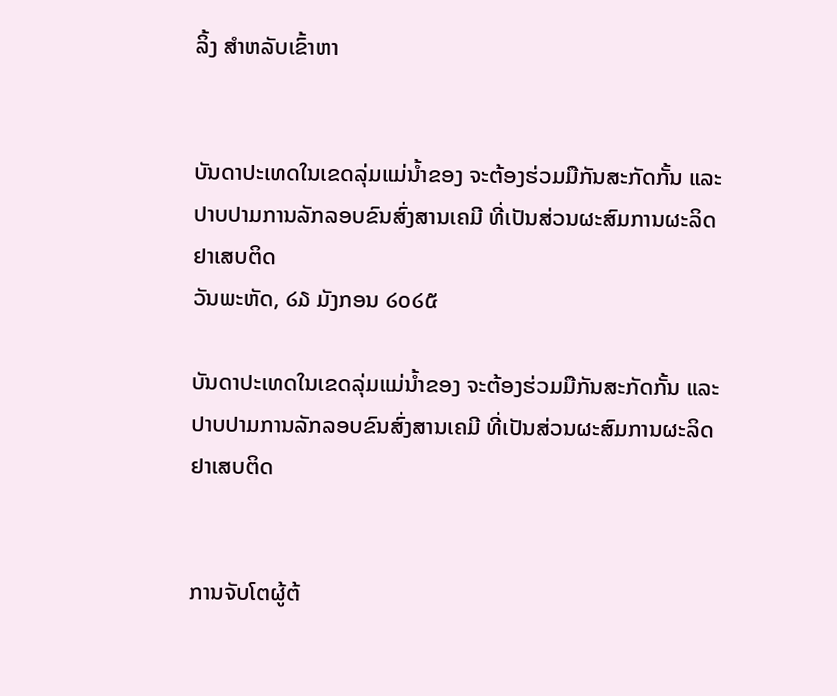ລິ້ງ ສຳຫລັບເຂົ້າຫາ


ບັນດາປະເທດໃນເຂດລຸ່ມແມ່ນໍ້າຂອງ ຈະຕ້ອງຮ່ວມມືກັນສະກັດກັ້ນ ແລະປາບປາມການລັກລອບຂົນສົ່ງສານເຄມີ ທີ່ເປັນສ່ວນຜະສົມການຜະລິດຢາເສບຕິດ
ວັນພະຫັດ, ໒໓ ມັງກອນ ໒໐໒໕

ບັນດາປະເທດໃນເຂດລຸ່ມແມ່ນໍ້າຂອງ ຈະຕ້ອງຮ່ວມມືກັນສະກັດກັ້ນ ແລະປາບປາມການລັກລອບຂົນສົ່ງສານເຄມີ ທີ່ເປັນສ່ວນຜະສົມການຜະລິດຢາເສບຕິດ


ການຈັບໂຕຜູ້ຕ້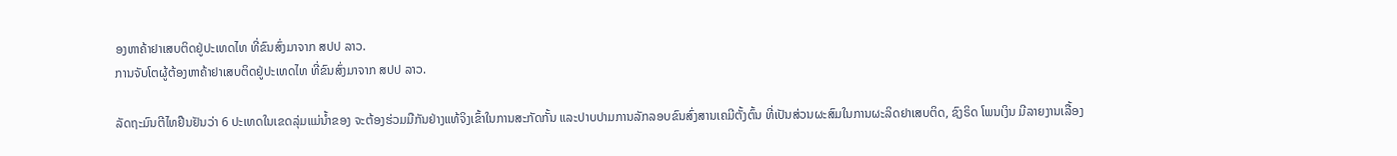ອງຫາຄ້າຢາເສບຕິດຢູ່ປະເທດໄທ ທີ່ຂົນສົ່ງມາຈາກ ສປປ ລາວ.
ການຈັບໂຕຜູ້ຕ້ອງຫາຄ້າຢາເສບຕິດຢູ່ປະເທດໄທ ທີ່ຂົນສົ່ງມາຈາກ ສປປ ລາວ.

ລັດຖະມົນຕີໄທຢືນຢັນວ່າ 6 ປະເທດໃນເຂດລຸ່ມແມ່ນໍ້າຂອງ ຈະຕ້ອງຮ່ວມມືກັນຢ່າງແທ້ຈິງເຂົ້າໃນການສະກັດກັ້ນ ແລະປາບປາມການລັກລອບຂົນສົ່ງສານເຄມີຕັ້ງຕົ້ນ ທີ່ເປັນສ່ວນຜະສົມໃນການຜະລິດຢາເສບຕິດ, ຊົງຣິດ ໂພນເງິນ ມີລາຍງານເລື້ອງ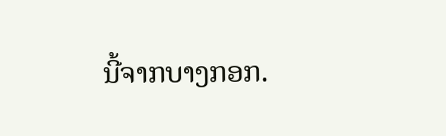ນີ້ຈາກບາງກອກ.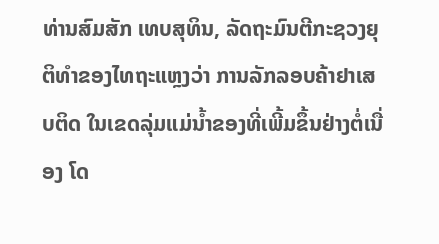ທ່ານສົມສັກ ເທບສຸທິນ, ລັດຖະມົນຕີກະຊວງຍຸຕິທໍາຂອງໄທຖະແຫຼງວ່າ ການລັກລອບຄ້າຢາເສບຕິດ ໃນເຂດລຸ່ມແມ່ນໍ້າຂອງທີ່ເພີ້ມຂຶ້ນຢ່າງຕໍ່ເນື່ອງ ໂດ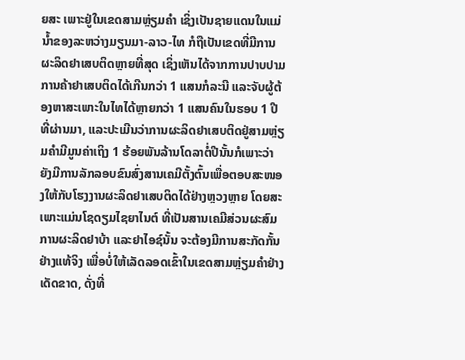ຍສະ ເພາະຢູ່ໃນເຂດສາມຫຼ່ຽມຄໍາ ເຊິ່ງເປັນຊາຍແດນໃນແມ່ນໍ້າຂອງລະຫວ່າງມຽນມາ-ລາວ-ໄທ ກໍຖືເປັນເຂດທີ່ມີການຜະລິດຢາເສບຕິດຫຼາຍທີ່ສຸດ ເຊິ່ງເຫັນໄດ້ຈາກການປາບປາມການຄ້າຢາເສບຕິດໄດ້ເກີນກວ່າ 1 ແສນກໍລະນີ ແລະຈັບຜູ້ຕ້ອງຫາສະເພາະໃນໄທໄດ້ຫຼາຍກວ່າ 1 ແສນຄົນໃນຮອບ 1 ປີທີ່ຜ່ານມາ, ແລະປະເມີນວ່າການຜະລິດຢາເສບຕິດຢູ່ສາມຫຼ່ຽມຄໍາມີມູນຄ່າເຖິງ 1 ຮ້ອຍພັນລ້ານໂດລາຕໍ່ປີນັ້ນກໍເພາະວ່າ ຍັງມີການລັກລອບຂົນສົ່ງສານເຄມີຕັ້ງຕົ້ນເພື່ອຕອບສະໜອງໃຫ້ກັບໂຮງງານຜະລິດຢາເສບຕິດໄດ້ຢ່າງຫຼວງຫຼາຍ ໂດຍສະເພາະແມ່ນໂຊດຽມໄຊຍາໄນຕ໌ ທີ່ເປັນສານເຄມີສ່ວນຜະສົມການຜະລິດຢາບ້າ ແລະຢາໄອຊ໌ນັ້ນ ຈະຕ້ອງມີການສະກັດກັ້ນຢ່າງແທ້ຈິງ ເພື່ອບໍ່ໃຫ້ເລັດລອດເຂົ້າໃນເຂດສາມຫຼ່ຽມຄໍາຢ່າງເດັດຂາດ, ດັ່ງທີ່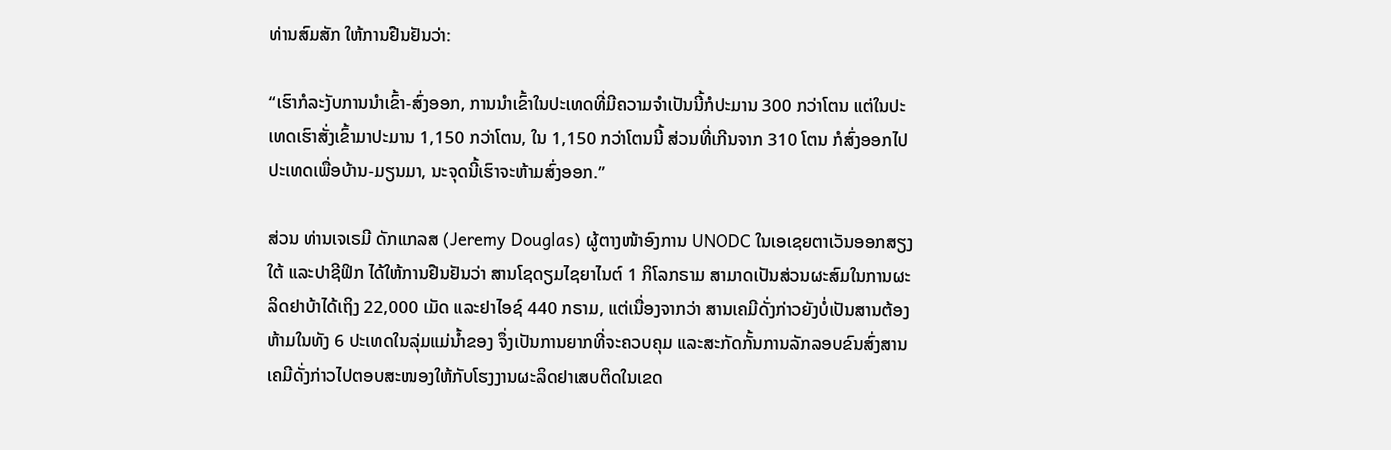ທ່ານສົມສັກ ໃຫ້ການຢືນຢັນວ່າ:

“ເຮົາກໍລະງັບການນໍາເຂົ້າ-ສົ່ງອອກ, ການນໍາເຂົ້າໃນປະເທດທີ່ມີຄວາມຈໍາເປັນນີ້ກໍປະມານ 300 ກວ່າໂຕນ ແຕ່ໃນປະເທດເຮົາສັ່ງເຂົ້າມາປະມານ 1,150 ກວ່າໂຕນ, ໃນ 1,150 ກວ່າໂຕນນີ້ ສ່ວນທີ່ເກີນຈາກ 310 ໂຕນ ກໍສົ່ງອອກໄປປະເທດເພື່ອບ້ານ-ມຽນມາ, ນະຈຸດນີ້ເຮົາຈະຫ້າມສົ່ງອອກ.”

ສ່ວນ ທ່ານເຈເຣມີ ດັກແກລສ (Jeremy Douglas) ຜູ້ຕາງໜ້າອົງການ UNODC ໃນເອເຊຍຕາເວັນອອກສຽງໃຕ້ ແລະປາຊີຟິກ ໄດ້ໃຫ້ການຢືນຢັນວ່າ ສານໂຊດຽມໄຊຍາໄນຕ໌ 1 ກິໂລກຣາມ ສາມາດເປັນສ່ວນຜະສົມໃນການຜະລິດຢາບ້າໄດ້ເຖິງ 22,000 ເມັດ ແລະຢາໄອຊ໌ 440 ກຣາມ, ແຕ່ເນື່ອງຈາກວ່າ ສານເຄມີດັ່ງກ່າວຍັງບໍ່ເປັນສານຕ້ອງຫ້າມໃນທັງ 6 ປະເທດໃນລຸ່ມແມ່ນໍ້າຂອງ ຈຶ່ງເປັນການຍາກທີ່ຈະຄວບຄຸມ ແລະສະກັດກັ້ນການລັກລອບຂົນສົ່ງສານເຄມີດັ່ງກ່າວໄປຕອບສະໜອງໃຫ້ກັບໂຮງງານຜະລິດຢາເສບຕິດໃນເຂດ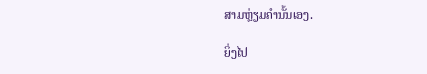ສາມຫຼ່ຽມຄໍານັ້ນເອງ.

ຍິ່ງໄປ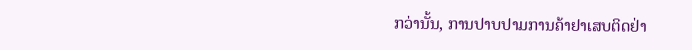ກວ່ານັ້ນ, ການປາບປາມການຄ້າຢາເສບຕິດຢ່າ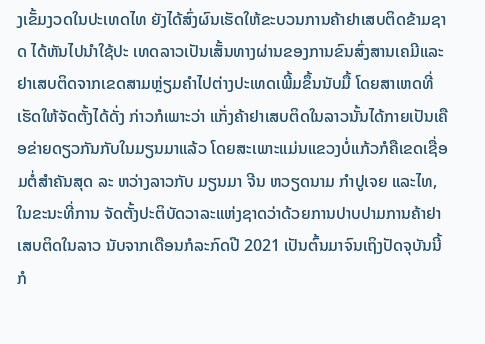ງເຂັ້ມງວດໃນປະເທດໄທ ຍັງໄດ້ສົ່ງຜົນເຮັດໃຫ້ຂະບວນການຄ້າຢາເສບຕິດຂ້າມຊາດ ໄດ້ຫັນໄປນໍາໃຊ້ປະ ເທດລາວເປັນເສັ້ນທາງຜ່ານຂອງການຂົນສົ່ງສານເຄມີແລະຢາເສບຕິດຈາກເຂດສາມຫຼ່ຽມຄໍາໄປຕ່າງປະເທດເພີ້ມຂຶ້ນນັບມື້ ໂດຍສາເຫດທີ່ເຮັດໃຫ້ຈັດຕັ້ງໄດ້ດັ່ງ ກ່າວກໍເພາະວ່າ ແກັ່ງຄ້າຢາເສບຕິດໃນລາວນັ້ນໄດ້ກາຍເປັນເຄືອຂ່າຍດຽວກັນກັບໃນມຽນມາແລ້ວ ໂດຍສະເພາະແມ່ນແຂວງບໍ່ແກ້ວກໍຄືເຂດເຊື່ອມຕໍ່ສໍາຄັນສຸດ ລະ ຫວ່າງລາວກັບ ມຽນມາ ຈີນ ຫວຽດນາມ ກໍາປູເຈຍ ແລະໄທ, ໃນຂະນະທີ່ການ ຈັດຕັ້ງປະຕິບັດວາລະແຫ່ງຊາດວ່າດ້ວຍການປາບປາມການຄ້າຢາເສບຕິດໃນລາວ ນັບຈາກເດືອນກໍລະກົດປີ 2021 ເປັນຕົ້ນມາຈົນເຖິງປັດຈຸບັນນີ້ ກໍ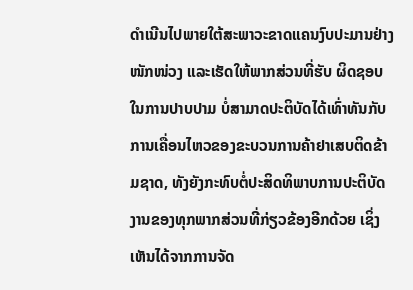ດໍາເນີນໄປພາຍໃຕ້ສະພາວະຂາດແຄນງົບປະມານຢ່າງໜັກໜ່ວງ ແລະເຮັດໃຫ້ພາກສ່ວນທີ່ຮັບ ຜິດຊອບໃນການປາບປາມ ບໍ່ສາມາດປະຕິບັດໄດ້ເທົ່າທັນກັບການເຄື່ອນໄຫວຂອງຂະບວນການຄ້າຢາເສບຕິດຂ້າມຊາດ, ທັງຍັງກະທົບຕໍ່ປະສິດທິພາບການປະຕິບັດງານຂອງທຸກພາກສ່ວນທີ່ກ່ຽວຂ້ອງອີກດ້ວຍ ເຊິ່ງເຫັນໄດ້ຈາກການຈັດ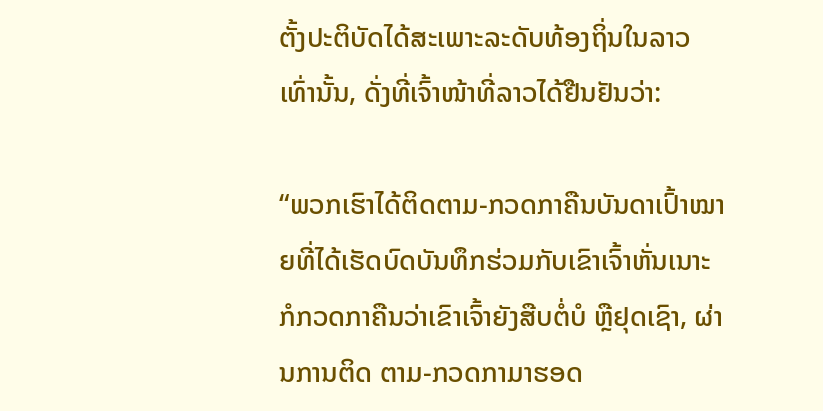ຕັ້ງປະຕິບັດໄດ້ສະເພາະລະດັບທ້ອງຖິ່ນໃນລາວເທົ່ານັ້ນ, ດັ່ງທີ່ເຈົ້າໜ້າທີ່ລາວໄດ້ຢືນຢັນວ່າ:

“ພວກເຮົາໄດ້ຕິດຕາມ-ກວດກາຄືນບັນດາເປົ້າໝາຍທີ່ໄດ້ເຮັດບົດບັນທຶກຮ່ວມກັບເຂົາເຈົ້າຫັ່ນເນາະ ກໍກວດກາຄືນວ່າເຂົາເຈົ້າຍັງສືບຕໍ່ບໍ ຫຼືຢຸດເຊົາ, ຜ່ານການຕິດ ຕາມ-ກວດກາມາຮອດ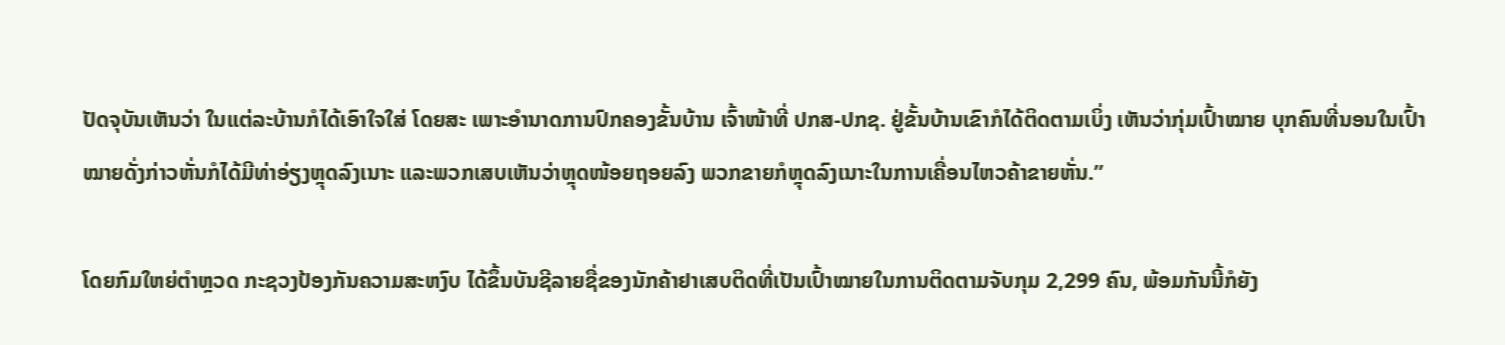ປັດຈຸບັນເຫັນວ່າ ໃນແຕ່ລະບ້ານກໍໄດ້ເອົາໃຈໃສ່ ໂດຍສະ ເພາະອໍານາດການປົກຄອງຂັ້ນບ້ານ ເຈົ້າໜ້າທີ່ ປກສ-ປກຊ. ຢູ່ຂັ້ນບ້ານເຂົາກໍໄດ້ຕິດຕາມເບິ່ງ ເຫັນວ່າກຸ່ມເປົ້າໝາຍ ບຸກຄົນທີ່ນອນໃນເປົ້າໝາຍດັ່ງກ່າວຫັ່ນກໍໄດ້ມີທ່າອ່ຽງຫຼຸດລົງເນາະ ແລະພວກເສບເຫັນວ່າຫຼຸດໜ້ອຍຖອຍລົງ ພວກຂາຍກໍຫຼຸດລົງເນາະໃນການເຄື່ອນໄຫວຄ້າຂາຍຫັ່ນ.”

ໂດຍກົມໃຫຍ່ຕໍາຫຼວດ ກະຊວງປ້ອງກັນຄວາມສະຫງົບ ໄດ້ຂຶ້ນບັນຊີລາຍຊື່ຂອງນັກຄ້າຢາເສບຕິດທີ່ເປັນເປົ້າໝາຍໃນການຕິດຕາມຈັບກຸມ 2,299 ຄົນ, ພ້ອມກັນນີ້ກໍຍັງ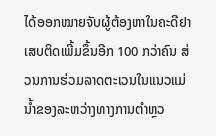ໄດ້ອອກໝາຍຈັບຜູ້ຕ້ອງຫາໃນຄະດີຢາເສບຕິດເພີ້ມຂຶ້ນອີກ 100 ກວ່າຄົນ ສ່ວນການຮ່ວມລາດຕະເວນໃນແນວແມ່ນໍ້າຂອງລະຫວ່າງທາງການຕໍາຫຼວ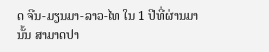ດ ຈີນ-ມຽນມາ-ລາວ-ໄທ ໃນ 1 ປີທີ່ຜ່ານມານັ້ນ ສາມາດປາ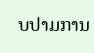ບປາມການ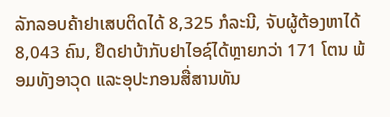ລັກລອບຄ້າຢາເສບຕິດໄດ້ 8,325 ກໍລະນີ, ຈັບຜູ້ຕ້ອງຫາໄດ້ 8,043 ຄົນ, ຢຶດຢາບ້າກັບຢາໄອຊ໌ໄດ້ຫຼາຍກວ່າ 171 ໂຕນ ພ້ອມທັງອາວຸດ ແລະອຸປະກອນສື່ສານທັນ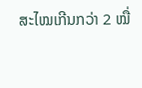ສະໄໝເກີນກວ່າ 2 ໝື່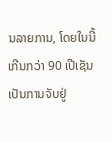ນລາຍການ, ໂດຍໃນນີ້ເກີນກວ່າ 90 ເປີເຊັນເປັນການຈັບຢູ່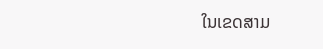ໃນເຂດສາມ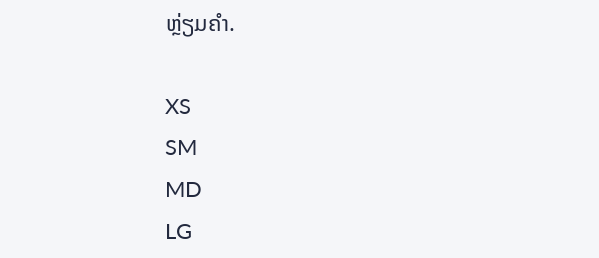ຫຼ່ຽມຄໍາ.

XS
SM
MD
LG